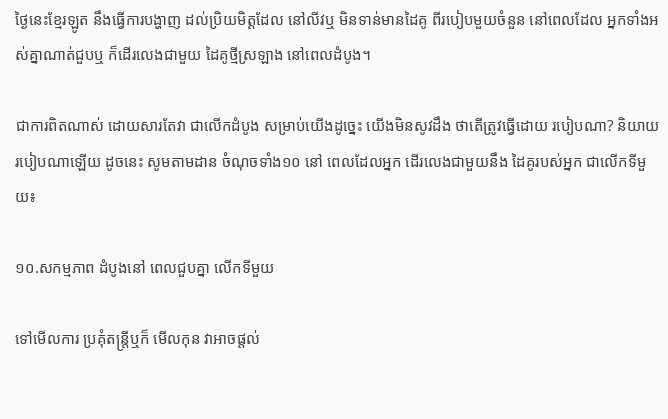ថ្ងៃនេះខ្មែរឡូត នឹងធ្វើការបង្ហាញ ដល់ប្រិយមិត្តដែល នៅលីវឬ មិនទាន់មានដៃគូ ពីរបៀបមួយចំនួន នៅពេលដែល អ្នកទាំងអស់គ្នាណាត់ជួបឬ ក៏ដើរលេងជាមួយ ដៃគូថ្មីស្រឡាង នៅពេលដំបូង។

ជាការពិតណាស់ ដោយសារតែវា ជាលើកដំបូង សម្រាប់យើងដូច្នេះ យើងមិនសូវដឹង ថាតើត្រូវធ្វើដោយ របៀបណា? និយាយរបៀបណាឡើយ ដូចនេះ សូមតាមដាន ចំណុចទាំង១០ នៅ ពេលដែលអ្នក ដើរលេងជាមួយនឹង ដៃគូរបស់អ្នក ជាលើកទីមួយ៖

១០.សកម្មភាព ដំបូងនៅ ពេលជួបគ្នា លើកទីមួយ

ទៅមើលការ ប្រគុំតន្ត្រីឬក៏ មើលកុន វាអាចផ្តល់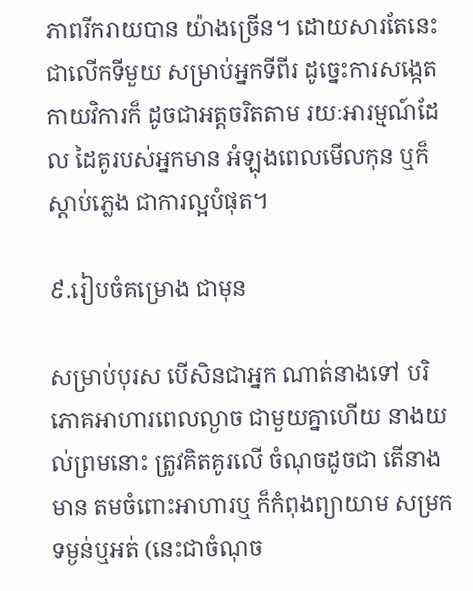ភាពរីករាយបាន យ៉ាងច្រើន។ ដោយសារតែនេះ ជាលើកទីមួយ សម្រាប់អ្នកទីពីរ ដូច្នេះការសង្កេត កាយវិការក៏ ដូចជាអត្តចរិតតាម រយៈអារម្មណ៍ដែល ដៃគូរបស់អ្នកមាន អំឡុងពេលមើលកុន ឬក៏ស្តាប់ភ្លេង ជាការល្អបំផុត។

៩.រៀបចំគម្រោង ជាមុន

សម្រាប់បុរស បើសិនជាអ្នក ណាត់នាងទៅ បរិភោគអាហារពេលល្ងាច ជាមួយគ្នាហើយ នាងយល់ព្រមនោះ ត្រូវគិតគូរលើ ចំណុចដូចជា តើនាងមាន តមចំពោះអាហារឬ ក៏កំពុងព្យាយាម សម្រកទម្ងន់ឬអត់ (នេះជាចំណុច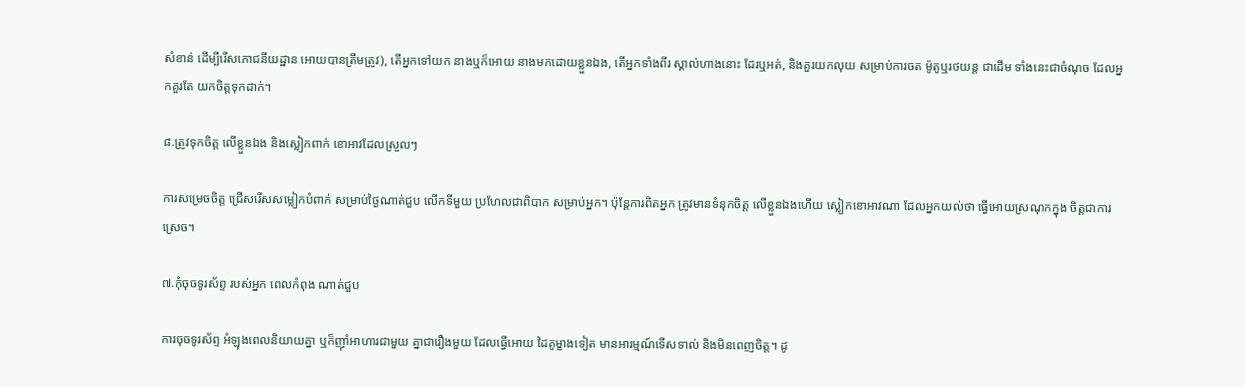សំខាន់ ដើម្បីរើសភោជនីយដ្ឋាន អោយបានត្រឹមត្រូវ), តើអ្នកទៅយក នាងឬក៏អោយ នាងមកដោយខ្លួនឯង, តើអ្នកទាំងពីរ ស្គាល់ហាងនោះ ដែរឬអត់, និងគួរយកលុយ សម្រាប់ការចត ម៉ូតូឬរថយន្ត ជាដើម ទាំងនេះជាចំណុច ដែលអ្នកគួរតែ យកចិត្តទុកដាក់។

៨.ត្រូវទុកចិត្ត លើខ្លួនឯង និងស្លៀកពាក់ ខោអាវដែលស្រួលៗ

ការសម្រេចចិត្ត ជ្រើសរើសសម្លៀកបំពាក់ សម្រាប់ថ្ងៃណាត់ជួប លើកទីមួយ ប្រហែលជាពិបាក សម្រាប់អ្នក។ ប៉ុន្តែការពិតអ្នក ត្រូវមានទំនុកចិត្ត លើខ្លួនឯងហើយ ស្លៀកខោអាវណា ដែលអ្នកយល់ថា ធ្វើអោយស្រណុកក្នុង ចិត្តជាការស្រេច។

៧.កុំចុចទូរស័ព្ទ របស់អ្នក ពេលកំពុង ណាត់ជួប

ការចុចទូរស័ព្ទ អំឡុងពេលនិយាយគ្នា ឬក៏ញ៉ាំអាហារជាមួយ គ្នាជារឿងមួយ ដែលធ្វើអោយ ដៃគូម្ខាងទៀត មានអារម្មណ៍ទើសទាល់ និងមិនពេញចិត្ត។ ដូ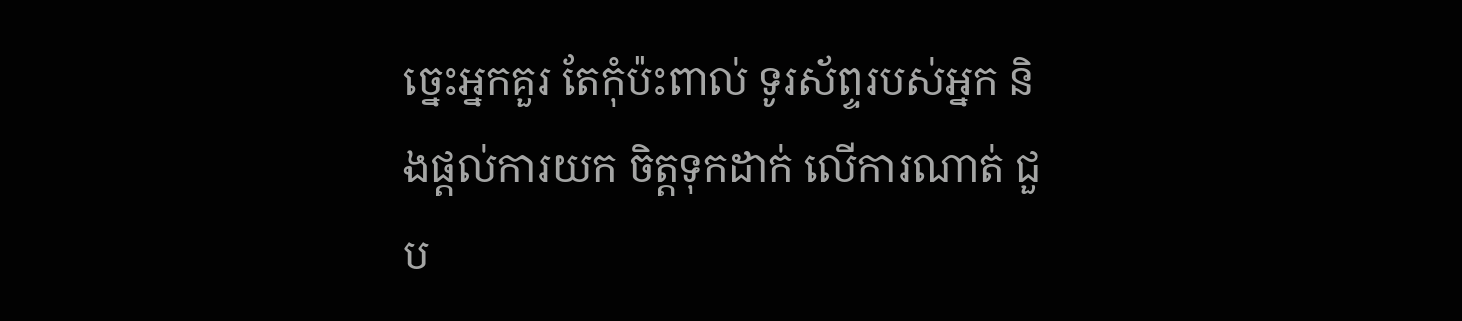ច្នេះអ្នកគួរ តែកុំប៉ះពាល់ ទូរស័ព្ទរបស់អ្នក និងផ្តល់ការយក ចិត្តទុកដាក់ លើការណាត់ ជួប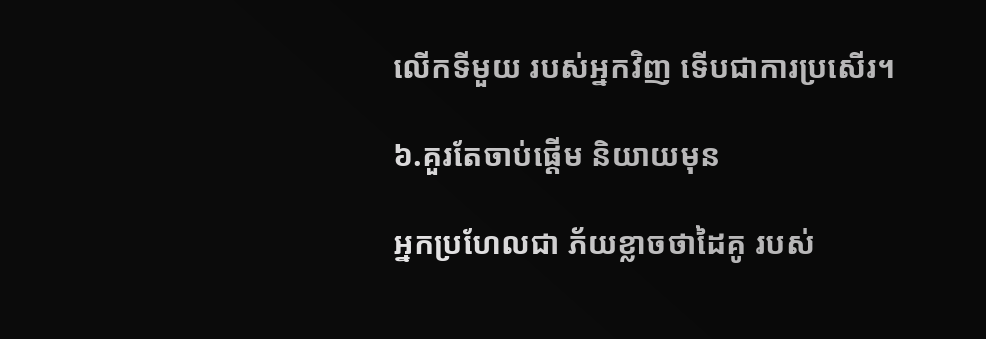លើកទីមួយ របស់អ្នកវិញ ទើបជាការប្រសើរ។

៦.គួរតែចាប់ផ្តើម និយាយមុន

អ្នកប្រហែលជា ភ័យខ្លាចថាដៃគូ របស់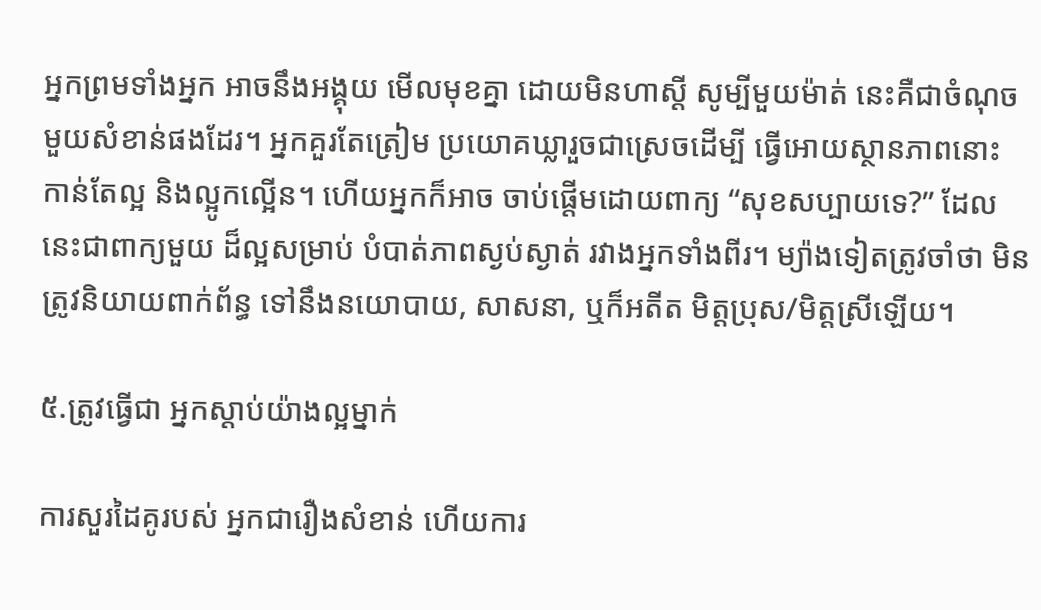អ្នកព្រមទាំងអ្នក អាចនឹងអង្គុយ មើលមុខគ្នា ដោយមិនហាស្តី សូម្បីមួយម៉ាត់ នេះគឺជាចំណុច មួយសំខាន់ផងដែរ។ អ្នកគួរតែត្រៀម ប្រយោគឃ្លារួចជាស្រេចដើម្បី ធ្វើអោយស្ថានភាពនោះ កាន់តែល្អ និងល្អូកល្អើន។ ហើយអ្នកក៏អាច ចាប់ផ្តើមដោយពាក្យ “សុខសប្បាយទេ?” ដែលនេះជាពាក្យមួយ ដ៏ល្អសម្រាប់ បំបាត់ភាពស្ងប់ស្ងាត់ រវាងអ្នកទាំងពីរ។ ម្យ៉ាងទៀតត្រូវចាំថា មិនត្រូវនិយាយពាក់ព័ន្ធ ទៅនឹងនយោបាយ, សាសនា, ឬក៏អតីត មិត្តប្រុស/មិត្តស្រីឡើយ។

៥.ត្រូវធ្វើជា អ្នកស្តាប់យ៉ាងល្អម្នាក់

ការសួរដៃគូរបស់ អ្នកជារឿងសំខាន់ ហើយការ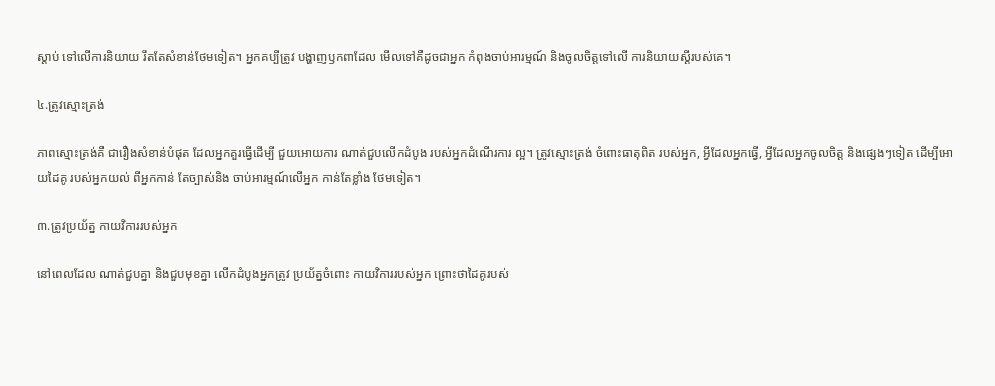ស្តាប់ ទៅលើការនិយាយ រឹតតែសំខាន់ថែមទៀត។ អ្នកគប្បីត្រូវ បង្ហាញឫកពាដែល មើលទៅគឺដូចជាអ្នក កំពុងចាប់អារម្មណ៍ និងចូលចិត្តទៅលើ ការនិយាយស្តីរបស់គេ។

៤.ត្រូវស្មោះត្រង់

ភាពស្មោះត្រង់គឺ ជារឿងសំខាន់បំផុត ដែលអ្នកគួរធ្វើដើម្បី ជួយអោយការ ណាត់ជួបលើកដំបូង របស់អ្នកដំណើរការ ល្អ។ ត្រូវស្មោះត្រង់ ចំពោះធាតុពិត របស់អ្នក, អ្វីដែលអ្នកធ្វើ, អ្វីដែលអ្នកចូលចិត្ត និងផ្សេងៗទៀត ដើម្បីអោយដៃគូ របស់អ្នកយល់ ពីអ្នកកាន់ តែច្បាស់និង ចាប់អារម្មណ៍លើអ្នក កាន់តែខ្លាំង ថែមទៀត។

៣.ត្រូវប្រយ័ត្ន កាយវិការរបស់អ្នក

នៅពេលដែល ណាត់ជួបគ្នា និងជួបមុខគ្នា លើកដំបូងអ្នកត្រូវ ប្រយ័ត្នចំពោះ កាយវិការរបស់អ្នក ព្រោះថាដៃគូរបស់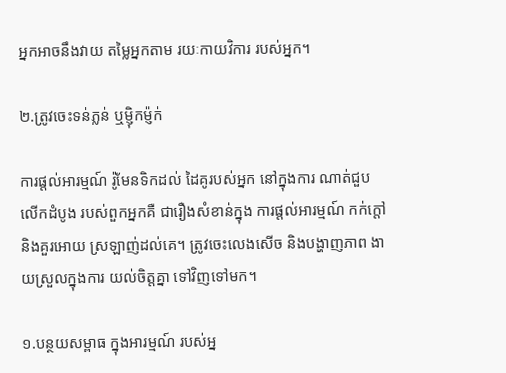អ្នកអាចនឹងវាយ តម្លៃអ្នកតាម រយៈកាយវិការ របស់អ្នក។

២.ត្រូវចេះទន់ភ្លន់ ឬម្ញ៉ិកម្ញ៉ក់

ការផ្តល់អារម្មណ៍ រ៉ូមែនទិកដល់ ដៃគូរបស់អ្នក នៅក្នុងការ ណាត់ជួបលើកដំបូង របស់ពួកអ្នកគឺ ជារឿងសំខាន់ក្នុង ការផ្តល់អារម្មណ៍ កក់ក្តៅនិងគួរអោយ ស្រឡាញ់ដល់គេ។ ត្រូវចេះលេងសើច និងបង្ហាញភាព ងាយស្រួលក្នុងការ យល់ចិត្តគ្នា ទៅវិញទៅមក។

១.បន្ថយសម្ពាធ ក្នុងអារម្មណ៍ របស់អ្ន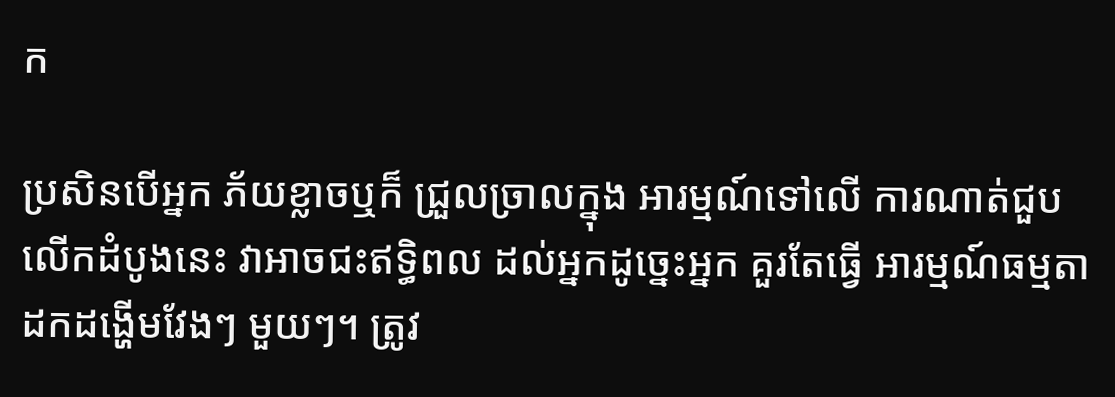ក

ប្រសិនបើអ្នក ភ័យខ្លាចឬក៏ ជ្រួលច្រាលក្នុង អារម្មណ៍ទៅលើ ការណាត់ជួប លើកដំបូងនេះ វាអាចជះឥទ្ធិពល ដល់អ្នកដូច្នេះអ្នក គួរតែធ្វើ អារម្មណ៍ធម្មតា ដកដង្ហើមវែងៗ មួយៗ។ ត្រូវ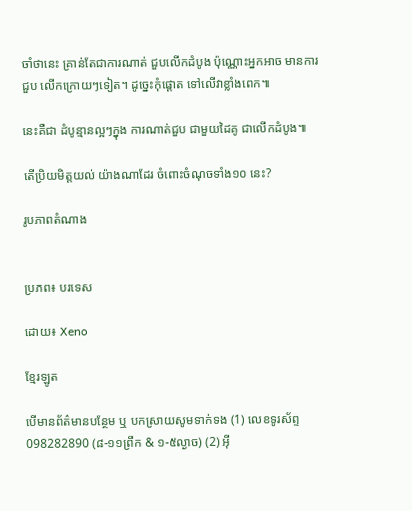ចាំថានេះ គ្រាន់តែជាការណាត់ ជួបលើកដំបូង ប៉ុណ្ណោះអ្នកអាច មានការជួប លើកក្រោយៗទៀត។ ដូច្នេះកុំផ្តោត ទៅលើវាខ្លាំងពេក៕

នេះគឺជា ដំបូន្មានល្អៗក្នុង ការណាត់ជួប ជាមួយដៃគូ ជាលើកដំបូង៕

តើប្រិយមិត្តយល់ យ៉ាងណាដែរ ចំពោះចំណុចទាំង១០ នេះ?

រូបភាពតំណាង


ប្រភព៖ បរទេស

ដោយ៖ Xeno

ខ្មែរឡូត

បើមានព័ត៌មានបន្ថែម ឬ បកស្រាយសូមទាក់ទង (1) លេខទូរស័ព្ទ 098282890 (៨-១១ព្រឹក & ១-៥ល្ងាច) (2) អ៊ី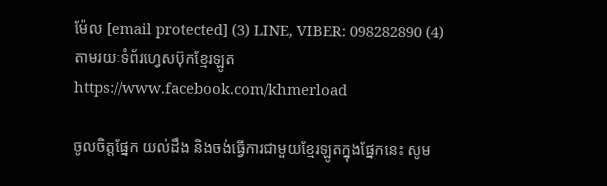ម៉ែល [email protected] (3) LINE, VIBER: 098282890 (4) តាមរយៈទំព័រហ្វេសប៊ុកខ្មែរឡូត https://www.facebook.com/khmerload

ចូលចិត្តផ្នែក យល់ដឹង និងចង់ធ្វើការជាមួយខ្មែរឡូតក្នុងផ្នែកនេះ សូម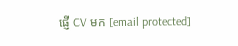ផ្ញើ CV មក [email protected]